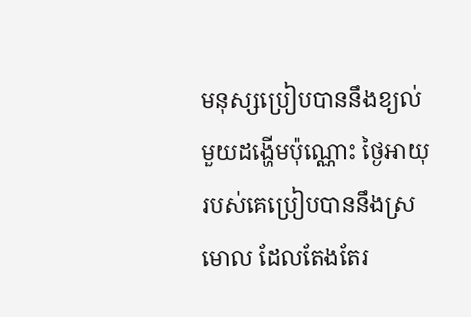មនុស្សប្រៀបបាននឹងខ្យល់មួយដង្ហើមប៉ុណ្ណោះ ថ្ងៃអាយុរបស់គេប្រៀបបាននឹងស្រមោល ដែលតែងតែរ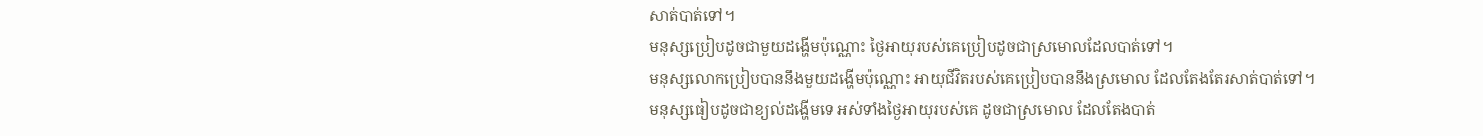សាត់បាត់ទៅ។
មនុស្សប្រៀបដូចជាមួយដង្ហើមប៉ុណ្ណោះ ថ្ងៃអាយុរបស់គេប្រៀបដូចជាស្រមោលដែលបាត់ទៅ។
មនុស្សលោកប្រៀបបាននឹងមួយដង្ហើមប៉ុណ្ណោះ អាយុជីវិតរបស់គេប្រៀបបាននឹងស្រមោល ដែលតែងតែរសាត់បាត់ទៅ។
មនុស្សធៀបដូចជាខ្យល់ដង្ហើមទេ អស់ទាំងថ្ងៃអាយុរបស់គេ ដូចជាស្រមោល ដែលតែងបាត់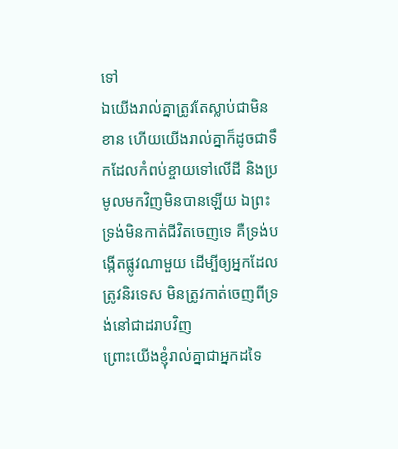ទៅ
ឯយើងរាល់គ្នាត្រូវតែស្លាប់ជាមិនខាន ហើយយើងរាល់គ្នាក៏ដូចជាទឹកដែលកំពប់ខ្ចាយទៅលើដី និងប្រមូលមកវិញមិនបានឡើយ ឯព្រះទ្រង់មិនកាត់ជីវិតចេញទេ គឺទ្រង់បង្កើតផ្លូវណាមួយ ដើម្បីឲ្យអ្នកដែលត្រូវនិរទេស មិនត្រូវកាត់ចេញពីទ្រង់នៅជាដរាបវិញ
ព្រោះយើងខ្ញុំរាល់គ្នាជាអ្នកដទៃ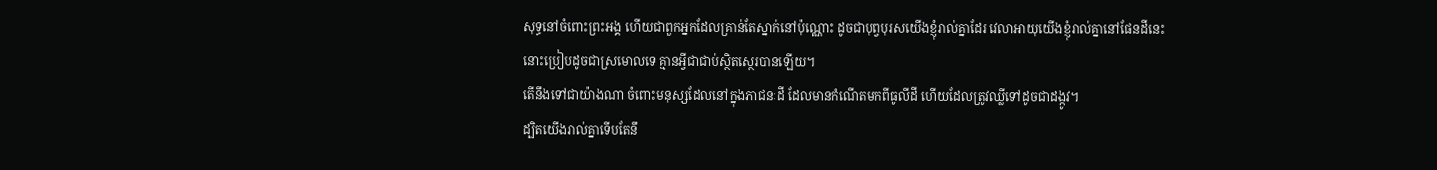សុទ្ធនៅចំពោះព្រះអង្គ ហើយជាពួកអ្នកដែលគ្រាន់តែស្នាក់នៅប៉ុណ្ណោះ ដូចជាបុព្វបុរសយើងខ្ញុំរាល់គ្នាដែរ វេលាអាយុយើងខ្ញុំរាល់គ្នានៅផែនដីនេះ នោះប្រៀបដូចជាស្រមោលទេ គ្មានអ្វីជាជាប់ស្ថិតស្ថេរបានឡើយ។
តើនឹងទៅជាយ៉ាងណា ចំពោះមនុស្សដែលនៅក្នុងភាជនៈដី ដែលមានកំណើតមកពីធូលីដី ហើយដែលត្រូវឈ្លីទៅដូចជាដង្កូវ។
ដ្បិតយើងរាល់គ្នាទើបតែនឹ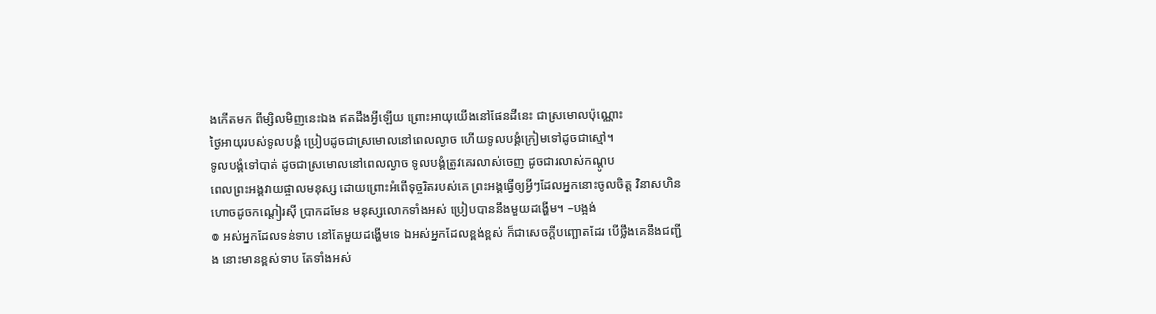ងកើតមក ពីម្សិលមិញនេះឯង ឥតដឹងអ្វីឡើយ ព្រោះអាយុយើងនៅផែនដីនេះ ជាស្រមោលប៉ុណ្ណោះ
ថ្ងៃអាយុរបស់ទូលបង្គំ ប្រៀបដូចជាស្រមោលនៅពេលល្ងាច ហើយទូលបង្គំក្រៀមទៅដូចជាស្មៅ។
ទូលបង្គំទៅបាត់ ដូចជាស្រមោលនៅពេលល្ងាច ទូលបង្គំត្រូវគេរលាស់ចេញ ដូចជារលាស់កណ្តូប
ពេលព្រះអង្គវាយផ្ចាលមនុស្ស ដោយព្រោះអំពើទុច្ចរិតរបស់គេ ព្រះអង្គធ្វើឲ្យអ្វីៗដែលអ្នកនោះចូលចិត្ត វិនាសហិនហោចដូចកណ្ដៀរស៊ី ប្រាកដមែន មនុស្សលោកទាំងអស់ ប្រៀបបាននឹងមួយដង្ហើម។ –បង្អង់
៙ អស់អ្នកដែលទន់ទាប នៅតែមួយដង្ហើមទេ ឯអស់អ្នកដែលខ្ពង់ខ្ពស់ ក៏ជាសេចក្ដីបញ្ឆោតដែរ បើថ្លឹងគេនឹងជញ្ជីង នោះមានខ្ពស់ទាប តែទាំងអស់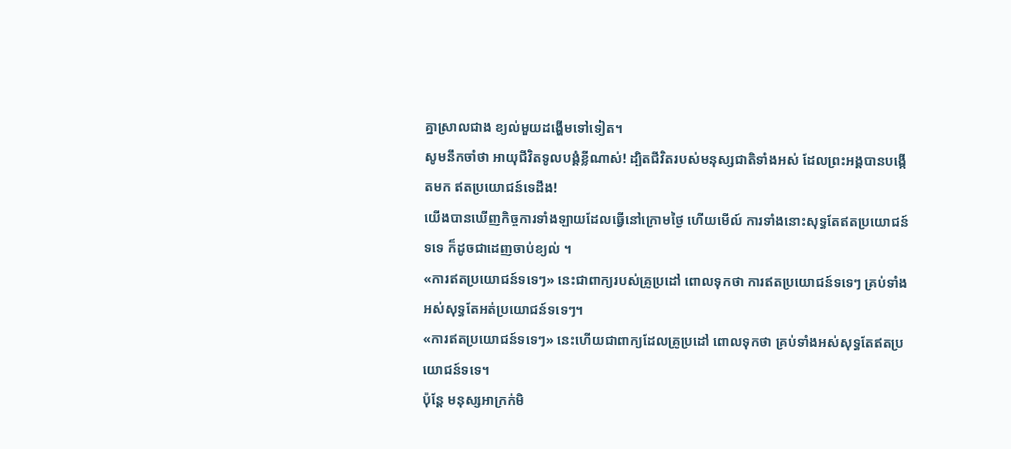គ្នាស្រាលជាង ខ្យល់មួយដង្ហើមទៅទៀត។
សូមនឹកចាំថា អាយុជីវិតទូលបង្គំខ្លីណាស់! ដ្បិតជីវិតរបស់មនុស្សជាតិទាំងអស់ ដែលព្រះអង្គបានបង្កើតមក ឥតប្រយោជន៍ទេដឹង!
យើងបានឃើញកិច្ចការទាំងឡាយដែលធ្វើនៅក្រោមថ្ងៃ ហើយមើល៍ ការទាំងនោះសុទ្ធតែឥតប្រយោជន៍ទទេ ក៏ដូចជាដេញចាប់ខ្យល់ ។
«ការឥតប្រយោជន៍ទទេៗ» នេះជាពាក្យរបស់គ្រូប្រដៅ ពោលទុកថា ការឥតប្រយោជន៍ទទេៗ គ្រប់ទាំងអស់សុទ្ធតែអត់ប្រយោជន៍ទទេៗ។
«ការឥតប្រយោជន៍ទទេៗ» នេះហើយជាពាក្យដែលគ្រូប្រដៅ ពោលទុកថា គ្រប់ទាំងអស់សុទ្ធតែឥតប្រយោជន៍ទទេ។
ប៉ុន្តែ មនុស្សអាក្រក់មិ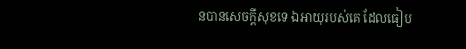នបានសេចក្ដីសុខទេ ឯអាយុរបស់គេ ដែលធៀប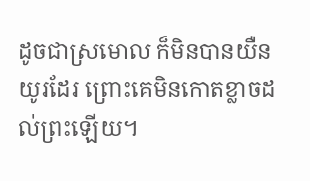ដូចជាស្រមោល ក៏មិនបានយឺនយូរដែរ ព្រោះគេមិនកោតខ្លាចដល់ព្រះឡើយ។